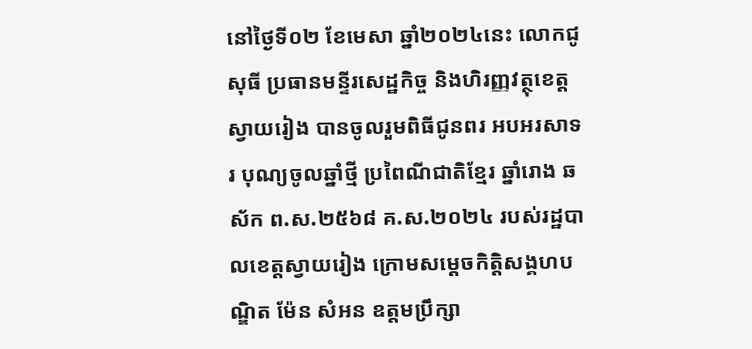នៅថ្ងៃទី០២ ខែមេសា ឆ្នាំ២០២៤នេះ លោកជូ សុធី ប្រធានមន្ទីរសេដ្ឋកិច្ច និងហិរញ្ញវត្ថុខេត្តស្វាយរៀង បានចូលរួមពិធីជូនពរ អបអរសាទរ បុណ្យចូលឆ្នាំថ្មី ប្រពៃណីជាតិខ្មែរ ឆ្នាំរោង ឆស័ក ព.ស.២៥៦៨ គ.ស.២០២៤ របស់រដ្ឋបាលខេត្តស្វាយរៀង ក្រោមសម្តេចកិត្តិសង្គហបណ្ឌិត ម៉ែន សំអន ឧត្តមប្រឹក្សា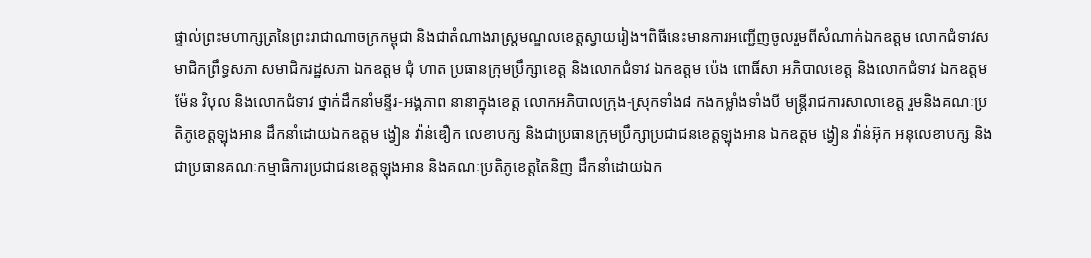ផ្ទាល់ព្រះមហាក្សត្រនៃព្រះរាជាណាចក្រកម្ពុជា និងជាតំណាងរាស្ត្រមណ្ឌលខេត្តស្វាយរៀង។ពិធីនេះមានការអញ្ជើញចូលរួមពីសំណាក់ឯកឧត្ដម លោកជំទាវសមាជិកព្រឹទ្ធសភា សមាជិករដ្ឋសភា ឯកឧត្តម ជុំ ហាត ប្រធានក្រុមប្រឹក្សាខេត្ត និងលោកជំទាវ ឯកឧត្តម ប៉េង ពោធិ៍សា អភិបាលខេត្ត និងលោកជំទាវ ឯកឧត្តម ម៉ែន វិបុល និងលោកជំទាវ ថ្នាក់ដឹកនាំមន្ទីរ-អង្គភាព នានាក្នុងខេត្ត លោកអភិបាលក្រុង-ស្រុកទាំង៨ កងកម្លាំងទាំងបី មន្ត្រីរាជការសាលាខេត្ត រួមនិងគណៈប្រតិភូខេត្តឡុងអាន ដឹកនាំដោយឯកឧត្ដម ង្វៀន វ៉ាន់ឌឿក លេខាបក្ស និងជាប្រធានក្រុមប្រឹក្សាប្រជាជនខេត្តឡុងអាន ឯកឧត្ដម ង្វៀន វ៉ាន់អ៊ុក អនុលេខាបក្ស និងជាប្រធានគណៈកម្មាធិការប្រជាជនខេត្តឡុងអាន និងគណៈប្រតិភូខេត្តតៃនិញ ដឹកនាំដោយឯក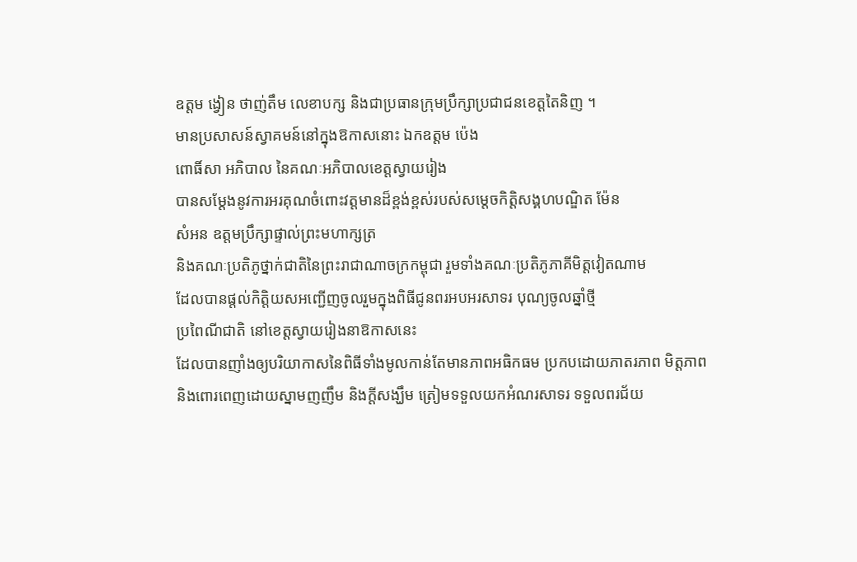ឧត្ដម ង្វៀន ថាញ់តឹម លេខាបក្ស និងជាប្រធានក្រុមប្រឹក្សាប្រជាជនខេត្តតៃនិញ ។
មានប្រសាសន៍ស្វាគមន៍នៅក្នុងឱកាសនោះ ឯកឧត្ដម ប៉េង
ពោធិ៍សា អភិបាល នៃគណៈអភិបាលខេត្តស្វាយរៀង
បានសម្ដែងនូវការអរគុណចំពោះវត្តមានដ៏ខ្ពង់ខ្ពស់របស់សម្តេចកិត្តិសង្គហបណ្ឌិត ម៉ែន
សំអន ឧត្តមប្រឹក្សាផ្ទាល់ព្រះមហាក្សត្រ
និងគណៈប្រតិភូថ្នាក់ជាតិនៃព្រះរាជាណាចក្រកម្ពុជា រួមទាំងគណៈប្រតិភូភាគីមិត្តវៀតណាម
ដែលបានផ្ដល់កិត្តិយសអញ្ជើញចូលរួមក្នុងពិធីជូនពរអបអរសាទរ បុណ្យចូលឆ្នាំថ្មី
ប្រពៃណីជាតិ នៅខេត្តស្វាយរៀងនាឱកាសនេះ
ដែលបានញាំងឲ្យបរិយាកាសនៃពិធីទាំងមូលកាន់តែមានភាពអធិកធម ប្រកបដោយភាតរភាព មិត្តភាព
និងពោរពេញដោយស្នាមញញឹម និងក្ដីសង្ឃឹម ត្រៀមទទួលយកអំណរសាទរ ទទួលពរជ័យ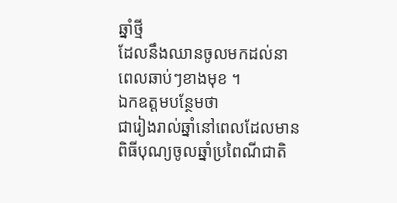ឆ្នាំថ្មី
ដែលនឹងឈានចូលមកដល់នាពេលឆាប់ៗខាងមុខ ។
ឯកឧត្តមបន្ថែមថា
ជារៀងរាល់ឆ្នាំនៅពេលដែលមានពិធីបុណ្យចូលឆ្នាំប្រពៃណីជាតិ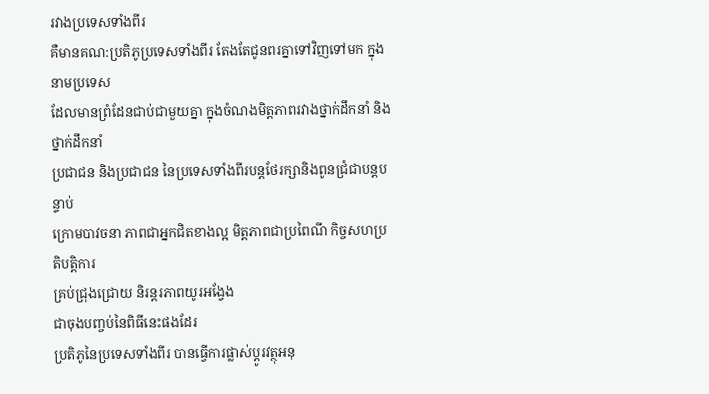រវាងប្រទេសទាំងពីរ
គឺមានគណ:ប្រតិភូប្រទេសទាំងពីរ តែងតែជូនពរគ្នាទៅវិញទៅមក ក្នុងនាមប្រទេស
ដែលមានព្រំដែនជាប់ជាមួយគ្នា ក្នុងចំណងមិត្តភាពរវាងថ្នាក់ដឹកនាំ និងថ្នាក់ដឹកនាំ
ប្រជាជន និងប្រជាជន នៃប្រទេសទាំងពីរបន្តថែរក្សានិងពូនជ្រំជាបន្តបន្ទាប់
ក្រោមបាវចនា ភាពជាអ្នកជិតខាងល្អ មិត្តភាពជាប្រពៃណី កិច្ចសហប្រតិបត្តិការ
គ្រប់ជ្រុងជ្រោយ និរន្តរភាពយូរអង្វែង
ជាចុងបញ្ចប់នៃពិធីនេះផងដែរ
ប្រតិភូនៃប្រទេសទាំងពីរ បានធ្វើការផ្លាស់ប្ដូរវត្ថុអនុ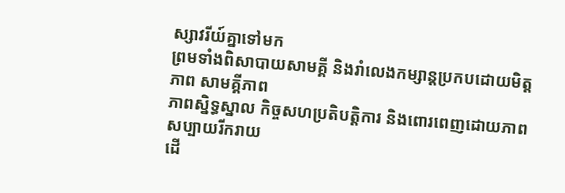ស្សាវរីយ៍គ្នាទៅមក
ព្រមទាំងពិសាបាយសាមគ្គី និងរាំលេងកម្សាន្តប្រកបដោយមិត្តភាព សាមគ្គីភាព
ភាពស្និទ្ធស្នាល កិច្ចសហប្រតិបត្តិការ និងពោរពេញដោយភាពសប្បាយរីករាយ
ដើ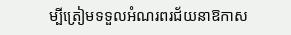ម្បីត្រៀមទទួលអំណរពរជ័យនាឱកាស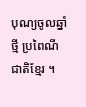បុណ្យចូលឆ្នាំថ្មី ប្រពៃណីជាតិខ្មែរ ។